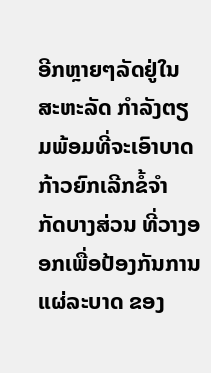ອີກຫຼາຍໆລັດຢູ່ໃນສະຫະລັດ ກຳລັງຕຽມພ້ອມທີ່ຈະເອົາບາດກ້າວຍົກເລີກຂໍ້ຈຳ ກັດບາງສ່ວນ ທີ່ວາງອອກເພື່ອປ້ອງກັນການແຜ່ລະບາດ ຂອງ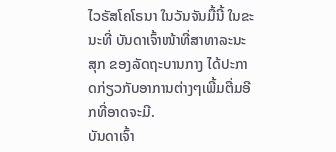ໄວຣັສໂຄໂຣນາ ໃນວັນຈັນມື້ນີ້ ໃນຂະນະທີ່ ບັນດາເຈົ້າໜ້າທີ່ສາທາລະນະສຸກ ຂອງລັດຖະບານກາງ ໄດ້ປະກາດກ່ຽວກັບອາການຕ່າງໆເພີ້ມຕື່ມອີກທີ່ອາດຈະມີ.
ບັນດາເຈົ້າ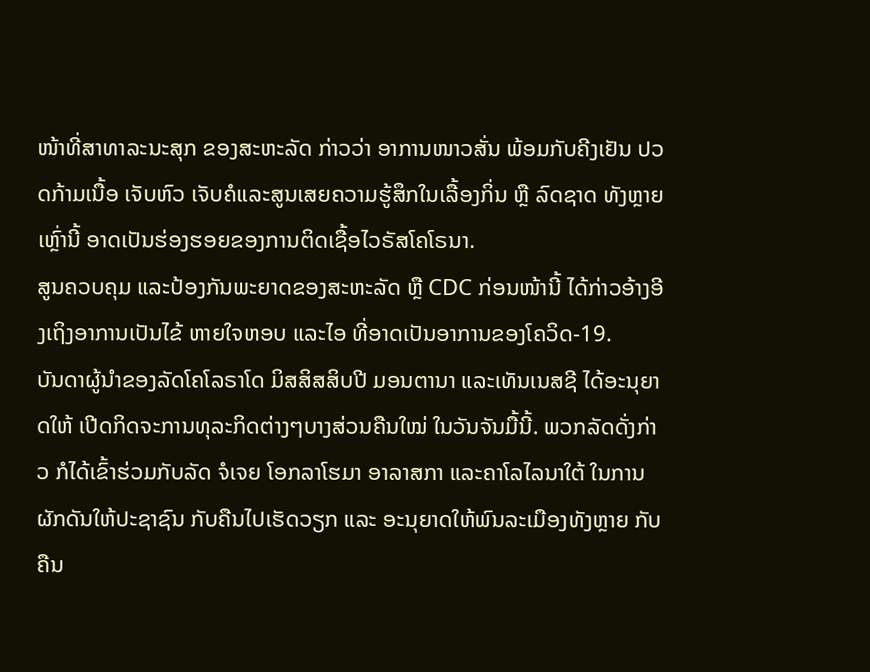ໜ້າທີ່ສາທາລະນະສຸກ ຂອງສະຫະລັດ ກ່າວວ່າ ອາການໜາວສັ່ນ ພ້ອມກັບຄີງເຢັນ ປວດກ້າມເນື້ອ ເຈັບຫົວ ເຈັບຄໍແລະສູນເສຍຄວາມຮູ້ສຶກໃນເລື້ອງກິ່ນ ຫຼື ລົດຊາດ ທັງຫຼາຍເຫຼົ່ານີ້ ອາດເປັນຮ່ອງຮອຍຂອງການຕິດເຊື້ອໄວຣັສໂຄໂຣນາ.
ສູນຄວບຄຸມ ແລະປ້ອງກັນພະຍາດຂອງສະຫະລັດ ຫຼື CDC ກ່ອນໜ້ານີ້ ໄດ້ກ່າວອ້າງອີງເຖິງອາການເປັນໄຂ້ ຫາຍໃຈຫອບ ແລະໄອ ທີ່ອາດເປັນອາການຂອງໂຄວິດ-19.
ບັນດາຜູ້ນຳຂອງລັດໂຄໂລຣາໂດ ມິສສິສສິບປີ ມອນຕານາ ແລະເທັນເນສຊີ ໄດ້ອະນຸຍາດໃຫ້ ເປີດກິດຈະການທຸລະກິດຕ່າງໆບາງສ່ວນຄືນໃໝ່ ໃນວັນຈັນມື້ນີ້. ພວກລັດດັ່ງກ່າວ ກໍໄດ້ເຂົ້າຮ່ວມກັບລັດ ຈໍເຈຍ ໂອກລາໂຮມາ ອາລາສກາ ແລະຄາໂລໄລນາໃຕ້ ໃນການຜັກດັນໃຫ້ປະຊາຊົນ ກັບຄືນໄປເຮັດວຽກ ແລະ ອະນຸຍາດໃຫ້ພົນລະເມືອງທັງຫຼາຍ ກັບຄືນ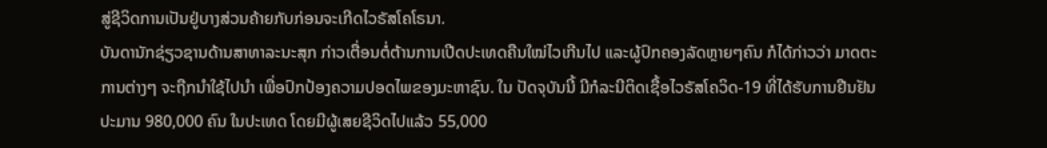ສູ່ຊີວິດການເປັນຢູ່ບາງສ່ວນຄ້າຍກັບກ່ອນຈະເກີດໄວຣັສໂຄໂຣນາ.
ບັນດານັກຊ່ຽວຊານດ້ານສາທາລະນະສຸກ ກ່າວເຕື່ອນຕໍ່ຕ້ານການເປີດປະເທດຄືນໃໝ່ໄວເກີນໄປ ແລະຜູ້ປົກຄອງລັດຫຼາຍໆຄົນ ກໍໄດ້ກ່າວວ່າ ມາດຕະການຕ່າງໆ ຈະຖືກນຳໃຊ້ໄປນຳ ເພື່ອປົກປ້ອງຄວາມປອດໄພຂອງມະຫາຊົນ. ໃນ ປັດຈຸບັນນີ້ ມີກໍລະນີຕິດເຊື້ອໄວຣັສໂຄວິດ-19 ທີ່ໄດ້ຮັບການຢືນຢັນ ປະມານ 980,000 ຄົນ ໃນປະເທດ ໂດຍມີຜູ້ເສຍຊີວິດໄປແລ້ວ 55,000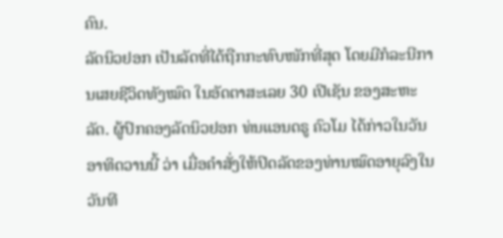ຄົນ.
ລັດນິວຢອກ ເປັນລັດທີ່ໄດ້ຖືກກະທົບໜັກທີ່ສຸດ ໂດຍມີກໍລະນີການເສຍຊີວິດທັງໝົດ ໃນອັດຕາສະເລຍ 30 ເປີເຊັນ ຂອງສະຫະລັດ. ຜູ້ປົກຄອງລັດນິວຢອກ ທ່ນແອນດຣູ ຄົວໂມ ໄດ້ກ່າວໃນວັນອາທິດວານນີ້ ວ່າ ເມື່ອຄຳສັ່ງໃຫ້ປິດລັດຂອງທ່ານໝົດອາຍຸລົງໃນວັນທີ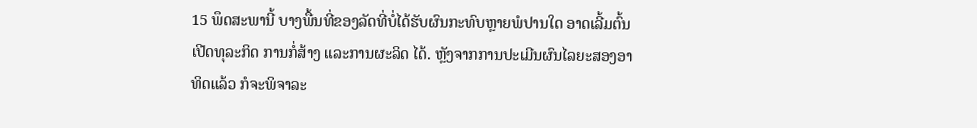15 ພຶດສະພານີ້ ບາງພື້ນທີ່ຂອງລັດທີ່ບໍ່ໄດ້ຮັບຜົນກະທົບຫຼາຍພໍປານໃດ ອາດເລີ້ມຕົ້ນເປີດທຸລະກິດ ການກໍ່ສ້າງ ແລະການຜະລິດ ໄດ້. ຫຼັງຈາກການປະເມີນຜົນໄລຍະສອງອາທິດແລ້ວ ກໍຈະພິຈາລະ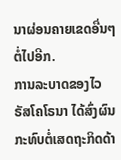ນາຜ່ອນຄາຍເຂດອື່ນໆຕໍ່ໄປອີກ.
ການລະບາດຂອງໄວຣັສໂຄໂຣນາ ໄດ້ສົ່ງຜົນກະທົບຕໍ່ເສດຖະກິດດ້າ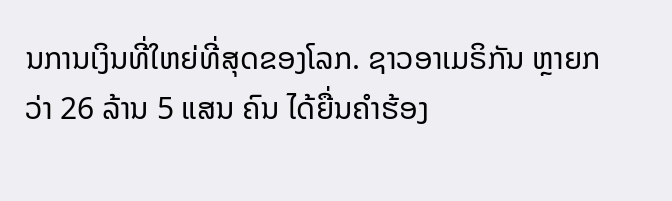ນການເງິນທີ່ໃຫຍ່ທີ່ສຸດຂອງໂລກ. ຊາວອາເມຣິກັນ ຫຼາຍກວ່າ 26 ລ້ານ 5 ແສນ ຄົນ ໄດ້ຍື່ນຄຳຮ້ອງ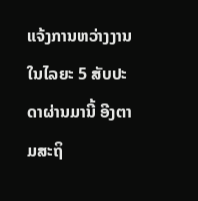ແຈ້ງການຫວ່າງງານ ໃນໄລຍະ 5 ສັບປະດາຜ່ານມານີ້ ອີງຕາມສະຖິ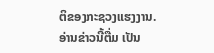ຕິຂອງກະຊວງແຮງງານ.
ອ່ານຂ່າວນີ້ຕື່ມ ເປັນ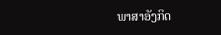ພາສາອັງກິດ